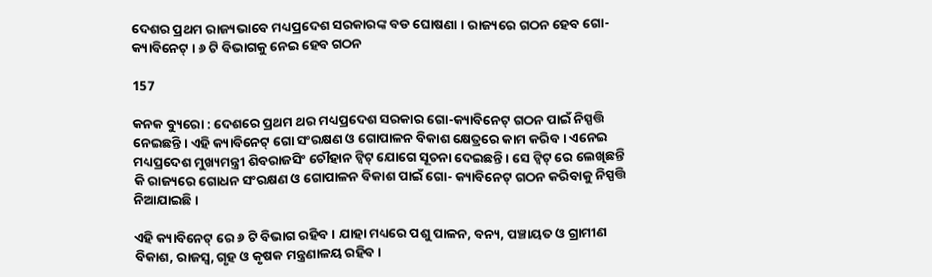ଦେଶର ପ୍ରଥମ ରାଜ୍ୟଭାବେ ମଧ୍ୟପ୍ରଦେଶ ସରକାରଙ୍କ ବଡ ଘୋଷଣା । ରାଜ୍ୟରେ ଗଠନ ହେବ ଗୋ- କ୍ୟାବିନେଟ୍ । ୬ ଟି ବିଭାଗକୁ ନେଇ ହେବ ଗଠନ

157

କନକ ବ୍ୟୁରୋ : ଦେଶରେ ପ୍ରଥମ ଥର ମଧ୍ୟପ୍ରଦେଶ ସରକାର ଗୋ-କ୍ୟାବିନେଟ୍ ଗଠନ ପାଇଁ ନିସ୍ପତ୍ତି ନେଇଛନ୍ତି । ଏହି କ୍ୟାବିନେଟ୍ ଗୋ ସଂରକ୍ଷଣ ଓ ଗୋପାଳନ ବିକାଶ କ୍ଷେତ୍ରରେ କାମ କରିବ । ଏନେଇ ମଧ୍ୟପ୍ରଦେଶ ମୁଖ୍ୟମନ୍ତ୍ରୀ ଶିବରାଜସିଂ ଚୌହାନ ଟ୍ୱିଟ୍ ଯୋଗେ ସୂଚନା ଦେଇଛନ୍ତି । ସେ ଟ୍ୱିଟ୍ ରେ ଲେଖିଛନ୍ତି କି ରାଜ୍ୟରେ ଗୋଧନ ସଂରକ୍ଷଣ ଓ ଗୋପାଳନ ବିକାଶ ପାଇଁ ଗୋ- କ୍ୟାବିନେଟ୍ ଗଠନ କରିବାକୁ ନିସ୍ପତ୍ତି ନିଆଯାଇଛି ।

ଏହି କ୍ୟାବିନେଟ୍ ରେ ୬ ଟି ବିଭାଗ ରହିବ । ଯାହା ମଧ୍ୟରେ ପଶୁ ପାଳନ, ବନ୍ୟ, ପଞ୍ଚାୟତ ଓ ଗ୍ରାମୀଣ ବିକାଶ, ରାଜସ୍ୱ, ଗୃହ ଓ କୃଷକ ମନ୍ତ୍ରଣାଳୟ ରହିବ ।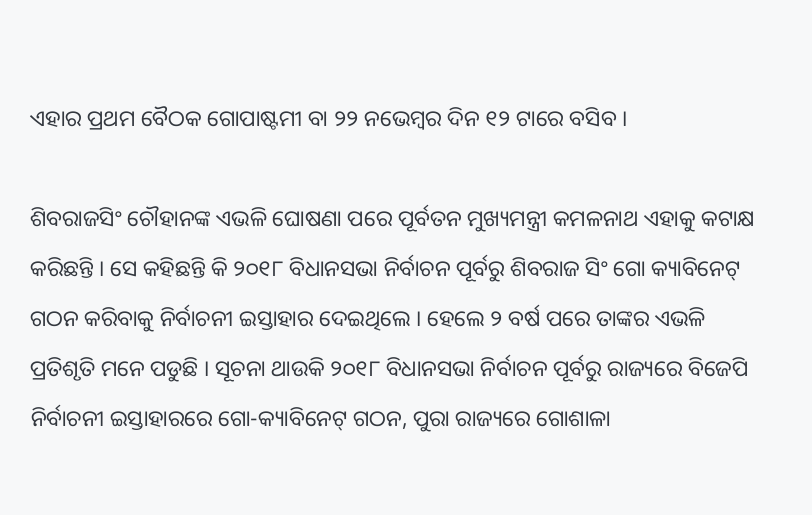ଏହାର ପ୍ରଥମ ବୈଠକ ଗୋପାଷ୍ଟମୀ ବା ୨୨ ନଭେମ୍ବର ଦିନ ୧୨ ଟାରେ ବସିବ ।

ଶିବରାଜସିଂ ଚୌହାନଙ୍କ ଏଭଳି ଘୋଷଣା ପରେ ପୂର୍ବତନ ମୁଖ୍ୟମନ୍ତ୍ରୀ କମଳନାଥ ଏହାକୁ କଟାକ୍ଷ କରିଛନ୍ତି । ସେ କହିଛନ୍ତି କି ୨୦୧୮ ବିଧାନସଭା ନିର୍ବାଚନ ପୂର୍ବରୁ ଶିବରାଜ ସିଂ ଗୋ କ୍ୟାବିନେଟ୍ ଗଠନ କରିବାକୁ ନିର୍ବାଚନୀ ଇସ୍ତାହାର ଦେଇଥିଲେ । ହେଲେ ୨ ବର୍ଷ ପରେ ତାଙ୍କର ଏଭଳି ପ୍ରତିଶୃତି ମନେ ପଡୁଛି । ସୂଚନା ଥାଉକି ୨୦୧୮ ବିଧାନସଭା ନିର୍ବାଚନ ପୂର୍ବରୁ ରାଜ୍ୟରେ ବିଜେପି ନିର୍ବାଚନୀ ଇସ୍ତାହାରରେ ଗୋ-କ୍ୟାବିନେଟ୍ ଗଠନ, ପୁରା ରାଜ୍ୟରେ ଗୋଶାଳା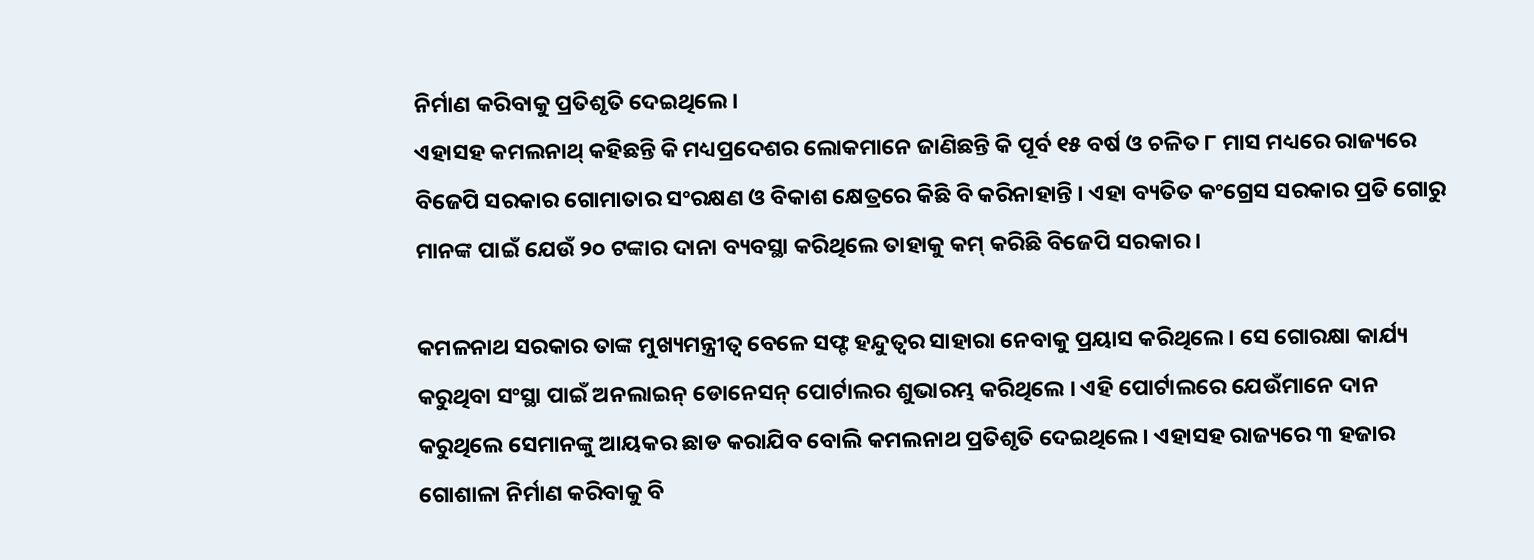ନିର୍ମାଣ କରିବାକୁ ପ୍ରତିଶୃତି ଦେଇଥିଲେ ।
ଏହାସହ କମଲନାଥ୍ କହିଛନ୍ତି କି ମଧ୍ୟପ୍ରଦେଶର ଲୋକମାନେ ଜାଣିଛନ୍ତି କି ପୂର୍ବ ୧୫ ବର୍ଷ ଓ ଚଳିତ ୮ ମାସ ମଧ୍ୟରେ ରାଜ୍ୟରେ ବିଜେପି ସରକାର ଗୋମାତାର ସଂରକ୍ଷଣ ଓ ବିକାଶ କ୍ଷେତ୍ରରେ କିଛି ବି କରିନାହାନ୍ତି । ଏହା ବ୍ୟତିତ କଂଗ୍ରେସ ସରକାର ପ୍ରତି ଗୋରୁ ମାନଙ୍କ ପାଇଁ ଯେଉଁ ୨୦ ଟଙ୍କାର ଦାନା ବ୍ୟବସ୍ଥା କରିଥିଲେ ତାହାକୁ କମ୍ କରିଛି ବିଜେପି ସରକାର ।

କମଳନାଥ ସରକାର ତାଙ୍କ ମୁଖ୍ୟମନ୍ତ୍ରୀତ୍ୱ ବେଳେ ସଫ୍ଟ ହନ୍ଦୁତ୍ୱର ସାହାରା ନେବାକୁ ପ୍ରୟାସ କରିଥିଲେ । ସେ ଗୋରକ୍ଷା କାର୍ଯ୍ୟ କରୁଥିବା ସଂସ୍ଥା ପାଇଁ ଅନଲାଇନ୍ ଡୋନେସନ୍ ପୋର୍ଟାଲର ଶୁଭାରମ୍ଭ କରିଥିଲେ । ଏହି ପୋର୍ଟାଲରେ ଯେଉଁମାନେ ଦାନ କରୁଥିଲେ ସେମାନଙ୍କୁ ଆୟକର ଛାଡ କରାଯିବ ବୋଲି କମଲନାଥ ପ୍ରତିଶୃତି ଦେଇଥିଲେ । ଏହାସହ ରାଜ୍ୟରେ ୩ ହଜାର ଗୋଶାଳା ନିର୍ମାଣ କରିବାକୁ ବି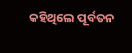କହିଥିଲେ ପୂର୍ବତନ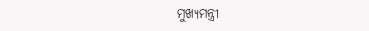ମୁଖ୍ୟମନ୍ତ୍ରୀ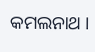କମଲନାଥ ।